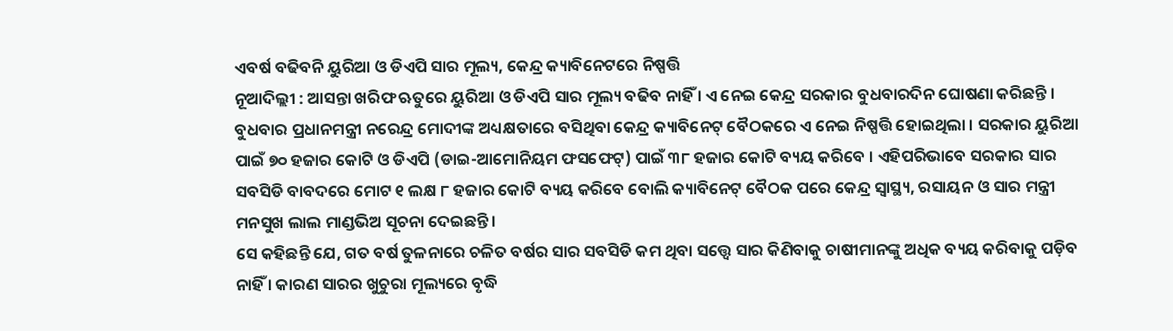ଏବର୍ଷ ବଢିବନି ୟୁରିଆ ଓ ଡିଏପି ସାର ମୂଲ୍ୟ, କେନ୍ଦ୍ର କ୍ୟାବିନେଟରେ ନିଷ୍ପତ୍ତି
ନୂଆଦିଲ୍ଲୀ : ଆସନ୍ତା ଖରିଫ ଋତୁରେ ୟୁରିଆ ଓ ଡିଏପି ସାର ମୂଲ୍ୟ ବଢିବ ନାହିଁ । ଏ ନେଇ କେନ୍ଦ୍ର ସରକାର ବୁଧବାରଦିନ ଘୋଷଣା କରିଛନ୍ତି । ବୁଧବାର ପ୍ରଧାନମନ୍ତ୍ରୀ ନରେନ୍ଦ୍ର ମୋଦୀଙ୍କ ଅଧ୍ୟକ୍ଷତାରେ ବସିଥିବା କେନ୍ଦ୍ର କ୍ୟାବିନେଟ୍ ବୈଠକରେ ଏ ନେଇ ନିଷ୍ପତ୍ତି ହୋଇଥିଲା । ସରକାର ୟୁରିଆ ପାଇଁ ୭୦ ହଜାର କୋଟି ଓ ଡିଏପି (ଡାଇ-ଆମୋନିୟମ ଫସଫେଟ୍) ପାଇଁ ୩୮ ହଜାର କୋଟି ବ୍ୟୟ କରିବେ । ଏହିପରିଭାବେ ସରକାର ସାର ସବସିଡି ବାବଦରେ ମୋଟ ୧ ଲକ୍ଷ ୮ ହଜାର କୋଟି ବ୍ୟୟ କରିବେ ବୋଲି କ୍ୟାବିନେଟ୍ ବୈଠକ ପରେ କେନ୍ଦ୍ର ସ୍ବାସ୍ଥ୍ୟ, ରସାୟନ ଓ ସାର ମନ୍ତ୍ରୀ ମନସୁଖ ଲାଲ ମାଣ୍ଡଭିଅ ସୂଚନା ଦେଇଛନ୍ତି ।
ସେ କହିଛନ୍ତି ଯେ, ଗତ ବର୍ଷ ତୁଳନାରେ ଚଳିତ ବର୍ଷର ସାର ସବସିଡି କମ ଥିବା ସତ୍ତ୍ବେ ସାର କିଣିବାକୁ ଚାଷୀମାନଙ୍କୁ ଅଧିକ ବ୍ୟୟ କରିବାକୁ ପଡ଼ିବ ନାହିଁ । କାରଣ ସାରର ଖୁଚୁରା ମୂଲ୍ୟରେ ବୃଦ୍ଧି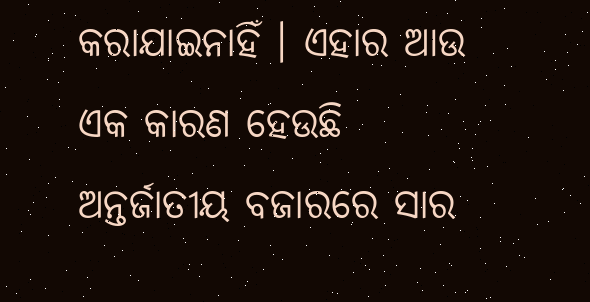କରାଯାଇନାହିଁ । ଏହାର ଆଉ ଏକ କାରଣ ହେଉଛି ଅନ୍ତର୍ଜାତୀୟ ବଜାରରେ ସାର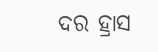ଦର ହ୍ରାସ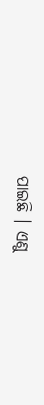ପାଇଛି । ଏଣୁ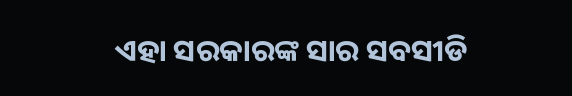ଏହା ସରକାରଙ୍କ ସାର ସବସୀଡି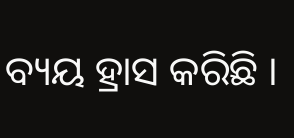ବ୍ୟୟ ହ୍ରାସ କରିଛି ।